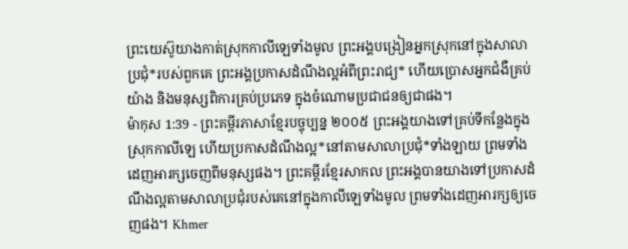ព្រះយេស៊ូយាងកាត់ស្រុកកាលីឡេទាំងមូល ព្រះអង្គបង្រៀនអ្នកស្រុកនៅក្នុងសាលាប្រជុំ*របស់ពួកគេ ព្រះអង្គប្រកាសដំណឹងល្អអំពីព្រះរាជ្យ* ហើយប្រោសអ្នកជំងឺគ្រប់យ៉ាង និងមនុស្សពិការគ្រប់ប្រភេទ ក្នុងចំណោមប្រជាជនឲ្យជាផង។
ម៉ាកុស 1:39 - ព្រះគម្ពីរភាសាខ្មែរបច្ចុប្បន្ន ២០០៥ ព្រះអង្គយាងទៅគ្រប់ទីកន្លែងក្នុងស្រុកកាលីឡេ ហើយប្រកាសដំណឹងល្អ*នៅតាមសាលាប្រជុំ*ទាំងឡាយ ព្រមទាំងដេញអារក្សចេញពីមនុស្សផង។ ព្រះគម្ពីរខ្មែរសាកល ព្រះអង្គបានយាងទៅប្រកាសដំណឹងល្អតាមសាលាប្រជុំរបស់គេនៅក្នុងកាលីឡេទាំងមូល ព្រមទាំងដេញអារក្សឲ្យចេញផង។ Khmer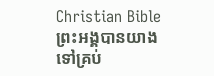Christian Bible ព្រះអង្គបានយាងទៅគ្រប់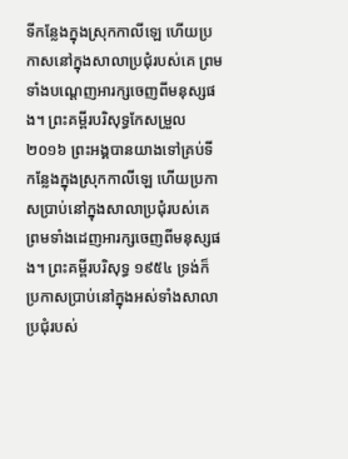ទីកន្លែងក្នុងស្រុកកាលីឡេ ហើយប្រកាសនៅក្នុងសាលាប្រជុំរបស់គេ ព្រមទាំងបណ្ដេញអារក្សចេញពីមនុស្សផង។ ព្រះគម្ពីរបរិសុទ្ធកែសម្រួល ២០១៦ ព្រះអង្គបានយាងទៅគ្រប់ទីកន្លែងក្នុងស្រុកកាលីឡេ ហើយប្រកាសប្រាប់នៅក្នុងសាលាប្រជុំរបស់គេ ព្រមទាំងដេញអារក្សចេញពីមនុស្សផង។ ព្រះគម្ពីរបរិសុទ្ធ ១៩៥៤ ទ្រង់ក៏ប្រកាសប្រាប់នៅក្នុងអស់ទាំងសាលាប្រជុំរបស់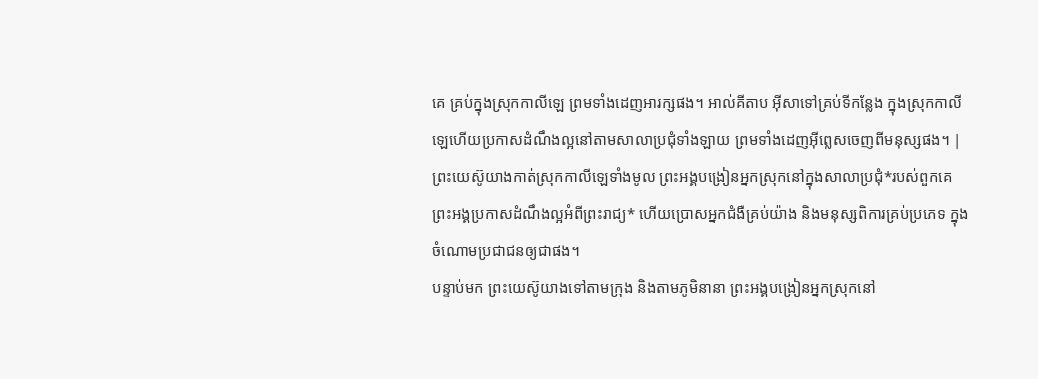គេ គ្រប់ក្នុងស្រុកកាលីឡេ ព្រមទាំងដេញអារក្សផង។ អាល់គីតាប អ៊ីសាទៅគ្រប់ទីកន្លែង ក្នុងស្រុកកាលីឡេហើយប្រកាសដំណឹងល្អនៅតាមសាលាប្រជុំទាំងឡាយ ព្រមទាំងដេញអ៊ីព្លេសចេញពីមនុស្សផង។ |
ព្រះយេស៊ូយាងកាត់ស្រុកកាលីឡេទាំងមូល ព្រះអង្គបង្រៀនអ្នកស្រុកនៅក្នុងសាលាប្រជុំ*របស់ពួកគេ ព្រះអង្គប្រកាសដំណឹងល្អអំពីព្រះរាជ្យ* ហើយប្រោសអ្នកជំងឺគ្រប់យ៉ាង និងមនុស្សពិការគ្រប់ប្រភេទ ក្នុងចំណោមប្រជាជនឲ្យជាផង។
បន្ទាប់មក ព្រះយេស៊ូយាងទៅតាមក្រុង និងតាមភូមិនានា ព្រះអង្គបង្រៀនអ្នកស្រុកនៅ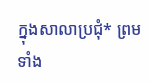ក្នុងសាលាប្រជុំ* ព្រមទាំង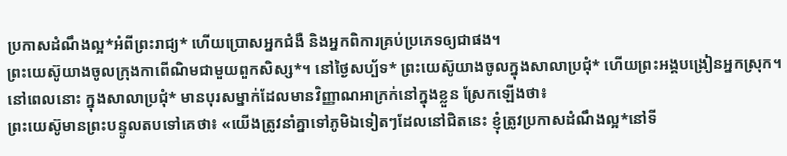ប្រកាសដំណឹងល្អ*អំពីព្រះរាជ្យ* ហើយប្រោសអ្នកជំងឺ និងអ្នកពិការគ្រប់ប្រភេទឲ្យជាផង។
ព្រះយេស៊ូយាងចូលក្រុងកាពើណិមជាមួយពួកសិស្ស*។ នៅថ្ងៃសប្ប័ទ* ព្រះយេស៊ូយាងចូលក្នុងសាលាប្រជុំ* ហើយព្រះអង្គបង្រៀនអ្នកស្រុក។
នៅពេលនោះ ក្នុងសាលាប្រជុំ* មានបុរសម្នាក់ដែលមានវិញ្ញាណអាក្រក់នៅក្នុងខ្លួន ស្រែកឡើងថា៖
ព្រះយេស៊ូមានព្រះបន្ទូលតបទៅគេថា៖ «យើងត្រូវនាំគ្នាទៅភូមិឯទៀតៗដែលនៅជិតនេះ ខ្ញុំត្រូវប្រកាសដំណឹងល្អ*នៅទី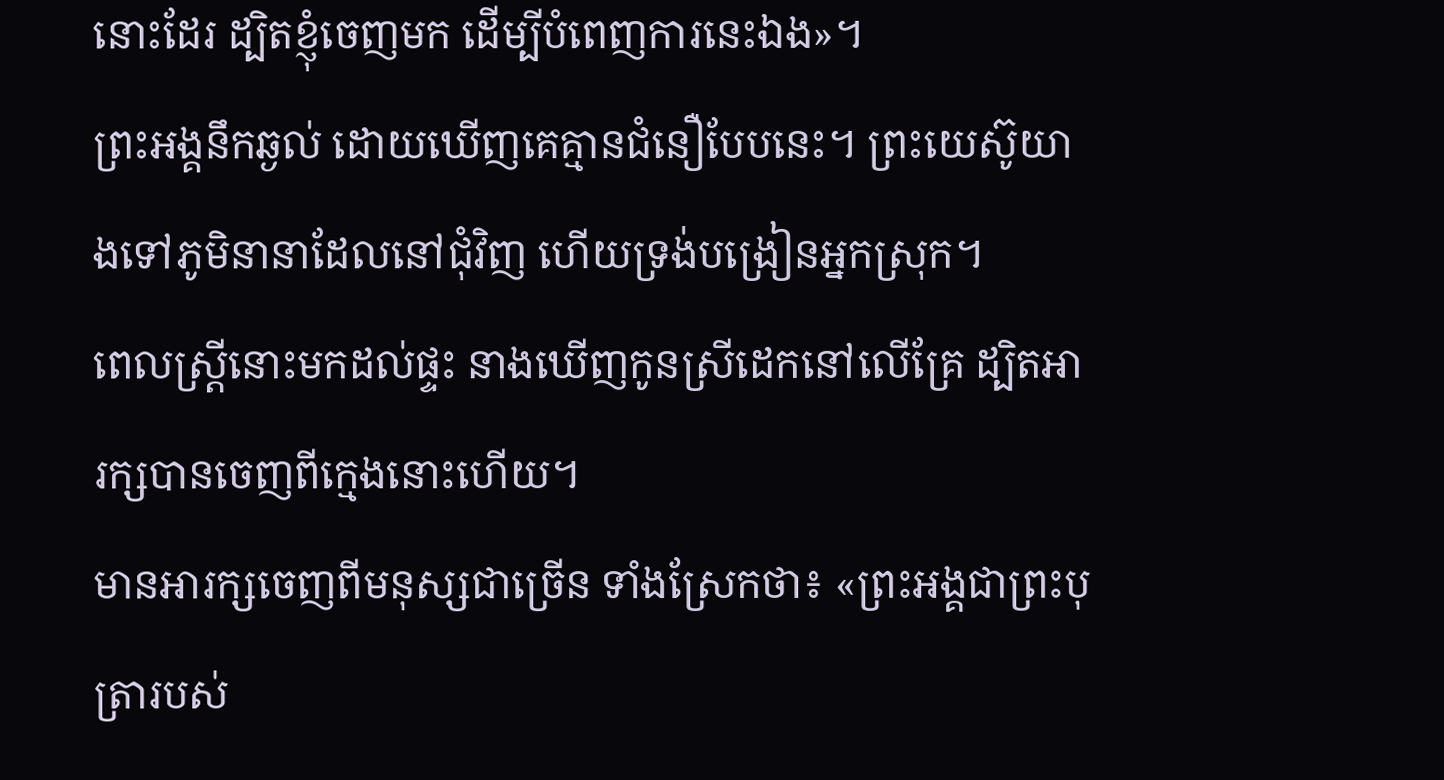នោះដែរ ដ្បិតខ្ញុំចេញមក ដើម្បីបំពេញការនេះឯង»។
ព្រះអង្គនឹកឆ្ងល់ ដោយឃើញគេគ្មានជំនឿបែបនេះ។ ព្រះយេស៊ូយាងទៅភូមិនានាដែលនៅជុំវិញ ហើយទ្រង់បង្រៀនអ្នកស្រុក។
ពេលស្ត្រីនោះមកដល់ផ្ទះ នាងឃើញកូនស្រីដេកនៅលើគ្រែ ដ្បិតអារក្សបានចេញពីក្មេងនោះហើយ។
មានអារក្សចេញពីមនុស្សជាច្រើន ទាំងស្រែកថា៖ «ព្រះអង្គជាព្រះបុត្រារបស់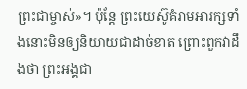ព្រះជាម្ចាស់»។ ប៉ុន្តែ ព្រះយេស៊ូគំរាមអារក្សទាំងនោះមិនឲ្យនិយាយជាដាច់ខាត ព្រោះពួកវាដឹងថា ព្រះអង្គជា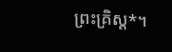ព្រះគ្រិស្ត*។